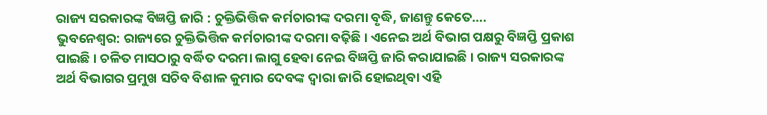ରାଜ୍ୟ ସରକାରଙ୍କ ବିଜ୍ଞପ୍ତି ଜାରି : ଚୁକ୍ତିଭିତ୍ତିକ କର୍ମଚାରୀଙ୍କ ଦରମା ବୃଦ୍ଧି, ଜାଣନ୍ତୁ କେତେ….
ଭୁବନେଶ୍ୱର: ରାଜ୍ୟରେ ଚୁକ୍ତିଭିତ୍ତିକ କର୍ମଚାରୀଙ୍କ ଦରମା ବଢ଼ିଛି । ଏନେଇ ଅର୍ଥ ବିଭାଗ ପକ୍ଷରୁ ବିଜ୍ଞପ୍ତି ପ୍ରକାଶ ପାଇଛି । ଚଳିତ ମାସଠାରୁ ବର୍ଦ୍ଧିତ ଦରମା ଲାଗୁ ହେବା ନେଇ ବିଜ୍ଞପ୍ତି ଜାରି କରାଯାଇଛି । ରାଜ୍ୟ ସରକାରଙ୍କ ଅର୍ଥ ବିଭାଗର ପ୍ରମୁଖ ସଚିବ ବିଶାଳ କୁମାର ଦେବଙ୍କ ଦ୍ୱାରା ଜାରି ହୋଇଥିବା ଏହି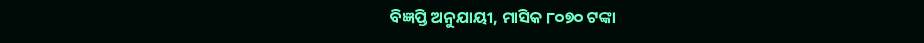ବିଜ୍ଞପ୍ତି ଅନୁଯାୟୀ, ମାସିକ ୮୦୭୦ ଟଙ୍କା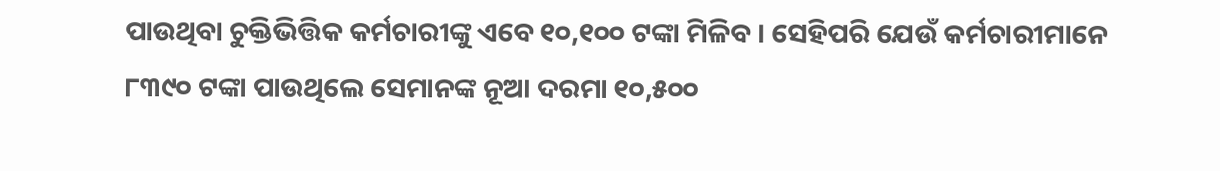ପାଉଥିବା ଚୁକ୍ତିଭିତ୍ତିକ କର୍ମଚାରୀଙ୍କୁ ଏବେ ୧୦,୧୦୦ ଟଙ୍କା ମିଳିବ । ସେହିପରି ଯେଉଁ କର୍ମଚାରୀମାନେ ୮୩୯୦ ଟଙ୍କା ପାଉଥିଲେ ସେମାନଙ୍କ ନୂଆ ଦରମା ୧୦,୫୦୦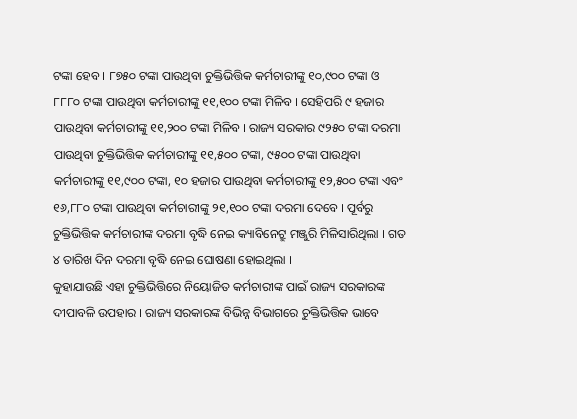ଟଙ୍କା ହେବ । ୮୭୫୦ ଟଙ୍କା ପାଉଥିବା ଚୁକ୍ତିଭିତ୍ତିକ କର୍ମଚାରୀଙ୍କୁ ୧୦,୯୦୦ ଟଙ୍କା ଓ ୮୮୮୦ ଟଙ୍କା ପାଉଥିବା କର୍ମଚାରୀଙ୍କୁ ୧୧,୧୦୦ ଟଙ୍କା ମିଳିବ । ସେହିପରି ୯ ହଜାର ପାଉଥିବା କର୍ମଚାରୀଙ୍କୁ ୧୧,୨୦୦ ଟଙ୍କା ମିଳିବ । ରାଜ୍ୟ ସରକାର ୯୨୫୦ ଟଙ୍କା ଦରମା ପାଉଥିବା ଚୁକ୍ତିଭିତ୍ତିକ କର୍ମଚାରୀଙ୍କୁ ୧୧,୫୦୦ ଟଙ୍କା, ୯୫୦୦ ଟଙ୍କା ପାଉଥିବା କର୍ମଚାରୀଙ୍କୁ ୧୧,୯୦୦ ଟଙ୍କା, ୧୦ ହଜାର ପାଉଥିବା କର୍ମଚାରୀଙ୍କୁ ୧୨,୫୦୦ ଟଙ୍କା ଏବଂ ୧୬,୮୮୦ ଟଙ୍କା ପାଉଥିବା କର୍ମଚାରୀଙ୍କୁ ୨୧,୧୦୦ ଟଙ୍କା ଦରମା ଦେବେ । ପୂର୍ବରୁ ଚୁକ୍ତିଭିତ୍ତିକ କର୍ମଚାରୀଙ୍କ ଦରମା ବୃଦ୍ଧି ନେଇ କ୍ୟାବିନେଟ୍ରୁ ମଞ୍ଜୁରି ମିଳିସାରିଥିଲା । ଗତ ୪ ତାରିଖ ଦିନ ଦରମା ବୃଦ୍ଧି ନେଇ ଘୋଷଣା ହୋଇଥିଲା ।
କୁହାଯାଉଛି ଏହା ଚୁକ୍ତିଭିତ୍ତିରେ ନିୟୋଜିତ କର୍ମଚାରୀଙ୍କ ପାଇଁ ରାଜ୍ୟ ସରକାରଙ୍କ ଦୀପାବଳି ଉପହାର । ରାଜ୍ୟ ସରକାରଙ୍କ ବିଭିନ୍ନ ବିଭାଗରେ ଚୁକ୍ତିଭିତ୍ତିକ ଭାବେ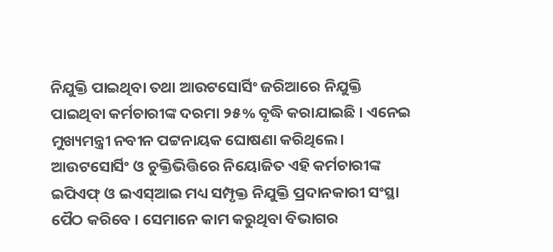ନିଯୁକ୍ତି ପାଇଥିବା ତଥା ଆଉଟସୋର୍ସିଂ ଜରିଆରେ ନିଯୁକ୍ତି ପାଇଥିବା କର୍ମଚାରୀଙ୍କ ଦରମା ୨୫% ବୃଦ୍ଧି କରାଯାଇଛି । ଏନେଇ ମୁଖ୍ୟମନ୍ତ୍ରୀ ନବୀନ ପଟ୍ଟନାୟକ ଘୋଷଣା କରିଥିଲେ। ଆଉଟସୋର୍ସିଂ ଓ ଚୁକ୍ତିଭିତ୍ତିରେ ନିୟୋଜିତ ଏହି କର୍ମଚାରୀଙ୍କ ଇପିଏଫ୍ ଓ ଇଏସ୍ଆଇ ମଧ୍ୟ ସମ୍ପୃକ୍ତ ନିଯୁକ୍ତି ପ୍ରଦାନକାରୀ ସଂସ୍ଥା ପୈଠ କରିବେ । ସେମାନେ କାମ କରୁଥିବା ବିଭାଗର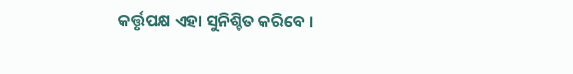କର୍ତ୍ତୃପକ୍ଷ ଏହା ସୁନିଶ୍ଚିତ କରିବେ ।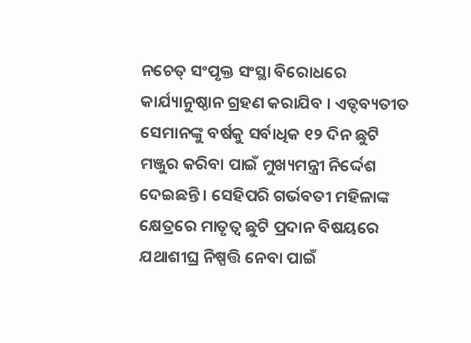ନଚେତ୍ ସଂପୃକ୍ତ ସଂସ୍ଥା ବିରୋଧରେ କାର୍ଯ୍ୟାନୁଷ୍ଠାନ ଗ୍ରହଣ କରାଯିବ । ଏତ୍ଦବ୍ୟତୀତ ସେମାନଙ୍କୁ ବର୍ଷକୁ ସର୍ବାଧିକ ୧୨ ଦିନ ଛୁଟି ମଞ୍ଜୁର କରିବା ପାଇଁ ମୁଖ୍ୟମନ୍ତ୍ରୀ ନିର୍ଦ୍ଦେଶ ଦେଇଛନ୍ତି । ସେହିପରି ଗର୍ଭବତୀ ମହିଳାଙ୍କ କ୍ଷେତ୍ରରେ ମାତୃତ୍ୱ ଛୁଟି ପ୍ରଦାନ ବିଷୟରେ ଯଥାଶୀଘ୍ର ନିଷ୍ପତ୍ତି ନେବା ପାଇଁ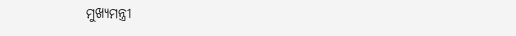ମୁଖ୍ୟମନ୍ତ୍ରୀ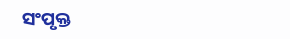ସଂପୃକ୍ତ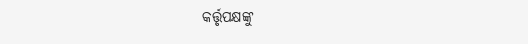କର୍ତ୍ତୃପକ୍ଷଙ୍କୁ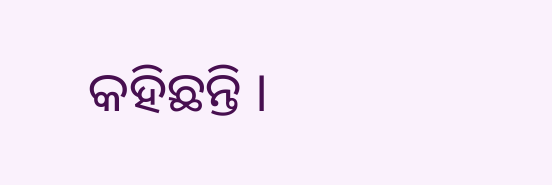କହିଛନ୍ତି ।